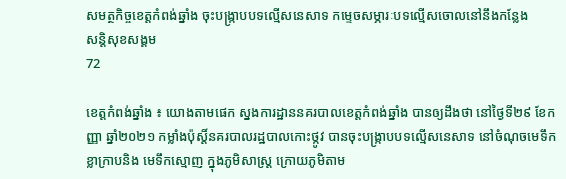សមត្ថកិច្ចខេត្តកំពង់ឆ្នាំង ចុះបង្រ្កាបបទល្មើសនេសាទ កម្ទេចសម្ភារៈបទល្មើសចោលនៅនឹងកន្លែង
សន្តិសុខសង្គម
72

ខេត្តកំពង់ឆ្នាំង ៖ យោងតាមផេក ស្នងការដ្ឋាននគរបាលខេត្តកំពង់ឆ្នាំង បានឲ្យដឹងថា នៅថ្ងៃទី២៩ ខែកញ្ញា ឆ្នាំ២០២១ កម្លាំងប៉ុស្តិ៍នគរបាលរដ្ឋបាលកោះថ្កូវ បានចុះបង្រ្កាបបទល្មើសនេសាទ នៅចំណុចមេទឹកខ្លាក្រាបនិង មេទឹកស្មោញ ក្នុងភូមិសាស្រ្ត ក្រោយភូមិតាម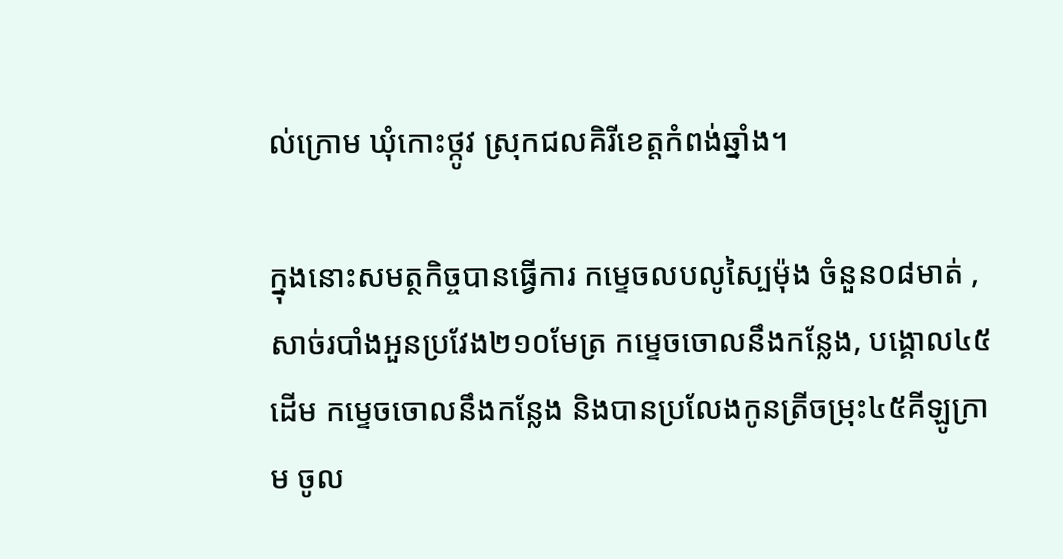ល់ក្រោម ឃុំកោះថ្កូវ ស្រុកជលគិរីខេត្តកំពង់ឆ្នាំង។

ក្នុងនោះសមត្ថកិច្ចបានធ្វើការ កម្ទេចលបលូស្បៃម៉ុង ចំនួន០៨មាត់ , សាច់របាំងអួនប្រវែង២១០មែត្រ កម្ទេចចោលនឹងកន្លែង, បង្គោល៤៥ដើម កម្ទេចចោលនឹងកន្លែង និងបានប្រលែងកូនត្រីចម្រុះ៤៥គីឡូក្រាម ចូល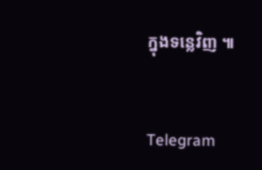ក្នុងទន្លេវិញ ៕


Telegram